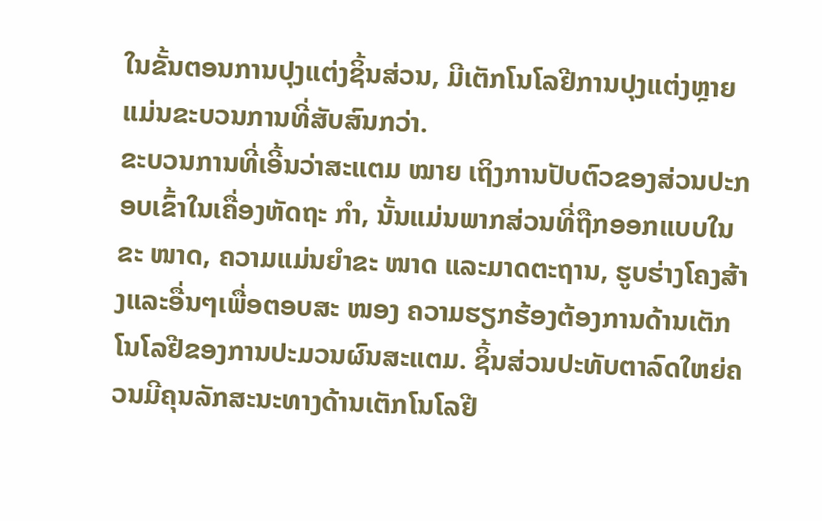ໃນຂັ້ນຕອນການປຸງແຕ່ງຊິ້ນສ່ວນ, ມີເຕັກໂນໂລຢີການປຸງແຕ່ງຫຼາຍແມ່ນຂະບວນການທີ່ສັບສົນກວ່າ.
ຂະບວນການທີ່ເອີ້ນວ່າສະແຕມ ໝາຍ ເຖິງການປັບຕົວຂອງສ່ວນປະກອບເຂົ້າໃນເຄື່ອງຫັດຖະ ກຳ, ນັ້ນແມ່ນພາກສ່ວນທີ່ຖືກອອກແບບໃນຂະ ໜາດ, ຄວາມແມ່ນຍໍາຂະ ໜາດ ແລະມາດຕະຖານ, ຮູບຮ່າງໂຄງສ້າງແລະອື່ນໆເພື່ອຕອບສະ ໜອງ ຄວາມຮຽກຮ້ອງຕ້ອງການດ້ານເຕັກໂນໂລຢີຂອງການປະມວນຜົນສະແຕມ. ຊິ້ນສ່ວນປະທັບຕາລົດໃຫຍ່ຄວນມີຄຸນລັກສະນະທາງດ້ານເຕັກໂນໂລຢີ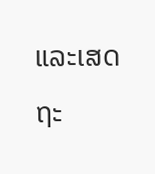ແລະເສດຖະ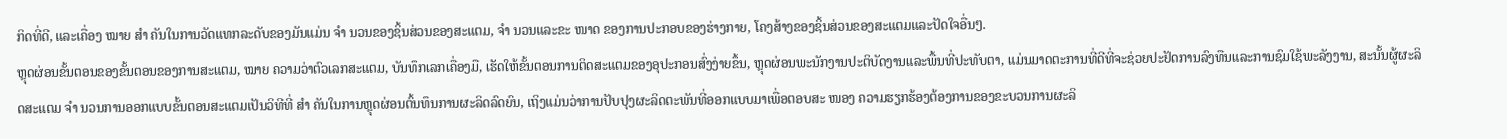ກິດທີ່ດີ, ແລະເຄື່ອງ ໝາຍ ສຳ ຄັນໃນການວັດແທກລະດັບຂອງມັນແມ່ນ ຈຳ ນວນຂອງຊິ້ນສ່ວນຂອງສະແຕມ, ຈຳ ນວນແລະຂະ ໜາດ ຂອງການປະກອບຂອງຮ່າງກາຍ, ໂຄງສ້າງຂອງຊິ້ນສ່ວນຂອງສະແຕມແລະປັດໃຈອື່ນໆ.
ຫຼຸດຜ່ອນຂັ້ນຕອນຂອງຂັ້ນຕອນຂອງການສະແຕມ, ໝາຍ ຄວາມວ່າຕົວເລກສະແຕມ, ບັນທຶກເລກເຄື່ອງມື, ເຮັດໃຫ້ຂັ້ນຕອນການຕິດສະແຕມຂອງອຸປະກອນສົ່ງງ່າຍຂຶ້ນ, ຫຼຸດຜ່ອນພະນັກງານປະຕິບັດງານແລະພື້ນທີ່ປະທັບຕາ, ແມ່ນມາດຕະການທີ່ດີທີ່ຈະຊ່ວຍປະຢັດການລົງທືນແລະການຊົມໃຊ້ພະລັງງານ, ສະນັ້ນຜູ້ຜະລິດສະແຕມ ຈຳ ນວນການອອກແບບຂັ້ນຕອນສະແຕມເປັນວິທີທີ່ ສຳ ຄັນໃນການຫຼຸດຜ່ອນຕົ້ນທຶນການຜະລິດລົດຍົນ, ເຖິງແມ່ນວ່າການປັບປຸງຜະລິດຕະພັນທີ່ອອກແບບມາເພື່ອຕອບສະ ໜອງ ຄວາມຮຽກຮ້ອງຕ້ອງການຂອງຂະບວນການຜະລິ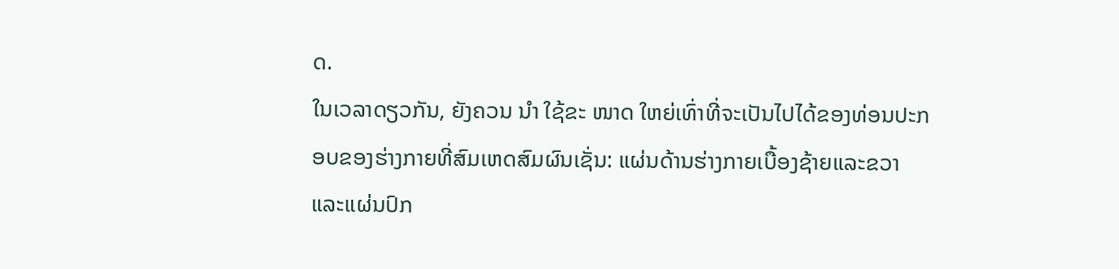ດ.
ໃນເວລາດຽວກັນ, ຍັງຄວນ ນຳ ໃຊ້ຂະ ໜາດ ໃຫຍ່ເທົ່າທີ່ຈະເປັນໄປໄດ້ຂອງທ່ອນປະກອບຂອງຮ່າງກາຍທີ່ສົມເຫດສົມຜົນເຊັ່ນ: ແຜ່ນດ້ານຮ່າງກາຍເບື້ອງຊ້າຍແລະຂວາແລະແຜ່ນປົກ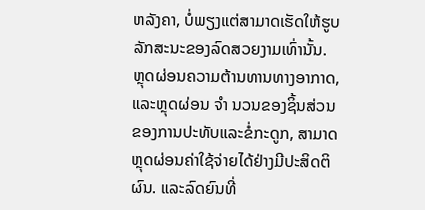ຫລັງຄາ, ບໍ່ພຽງແຕ່ສາມາດເຮັດໃຫ້ຮູບລັກສະນະຂອງລົດສວຍງາມເທົ່ານັ້ນ. ຫຼຸດຜ່ອນຄວາມຕ້ານທານທາງອາກາດ, ແລະຫຼຸດຜ່ອນ ຈຳ ນວນຂອງຊິ້ນສ່ວນຂອງການປະທັບແລະຂໍ່ກະດູກ, ສາມາດຫຼຸດຜ່ອນຄ່າໃຊ້ຈ່າຍໄດ້ຢ່າງມີປະສິດຕິຜົນ. ແລະລົດຍົນທີ່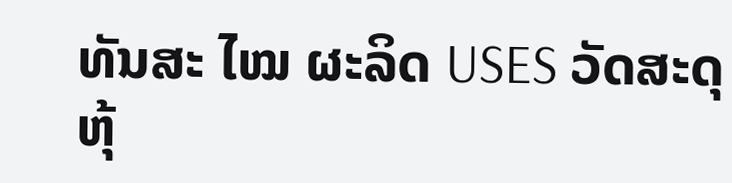ທັນສະ ໄໝ ຜະລິດ USES ວັດສະດຸຫຸ້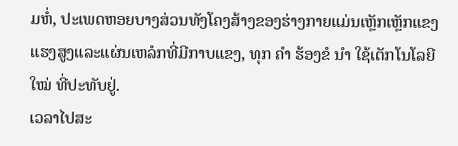ມຫໍ່, ປະເພດຫອຍບາງສ່ວນທັງໂຄງສ້າງຂອງຮ່າງກາຍແມ່ນເຫຼັກເຫຼັກແຂງແຮງສູງແລະແຜ່ນເຫລໍກທີ່ມີກາບແຂງ, ທຸກ ຄຳ ຮ້ອງຂໍ ນຳ ໃຊ້ເຕັກໂນໂລຍີ ໃໝ່ ທີ່ປະທັບຢູ່.
ເວລາໄປສະ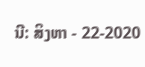ນີ: ສິງຫາ - 22-2020